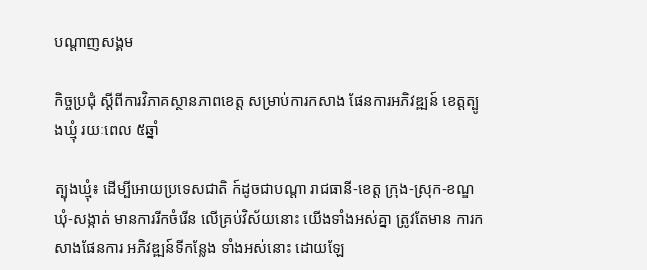បណ្តាញសង្គម

កិច្ចប្រជំុ ស្តីពីការវិភាគស្ថានភាពខេត្ត សម្រាប់ការកសាង ផែនការអភិវឌ្ឍន៍ ខេត្តត្បូងឃ្មុំ រយៈពេល ៥ឆ្នាំ

ត្បុងឃ្មុំ៖ ដេីម្បីអោយប្រទេសជាតិ ក៍ដូចជាបណ្តា រាជធានី-ខេត្ត ក្រុង-ស្រុក-ខណ្ឌ ឃំុ-សង្កាត់ មានការរីកចំរេីន លេីគ្រប់វិស័យនោះ យើងទាំងអស់គ្នា ត្រូវតែមាន ការកសាងផែនការ អភិវឌ្ឍន៍ទីកន្លែង ទាំងអស់នោះ ដោយឡែ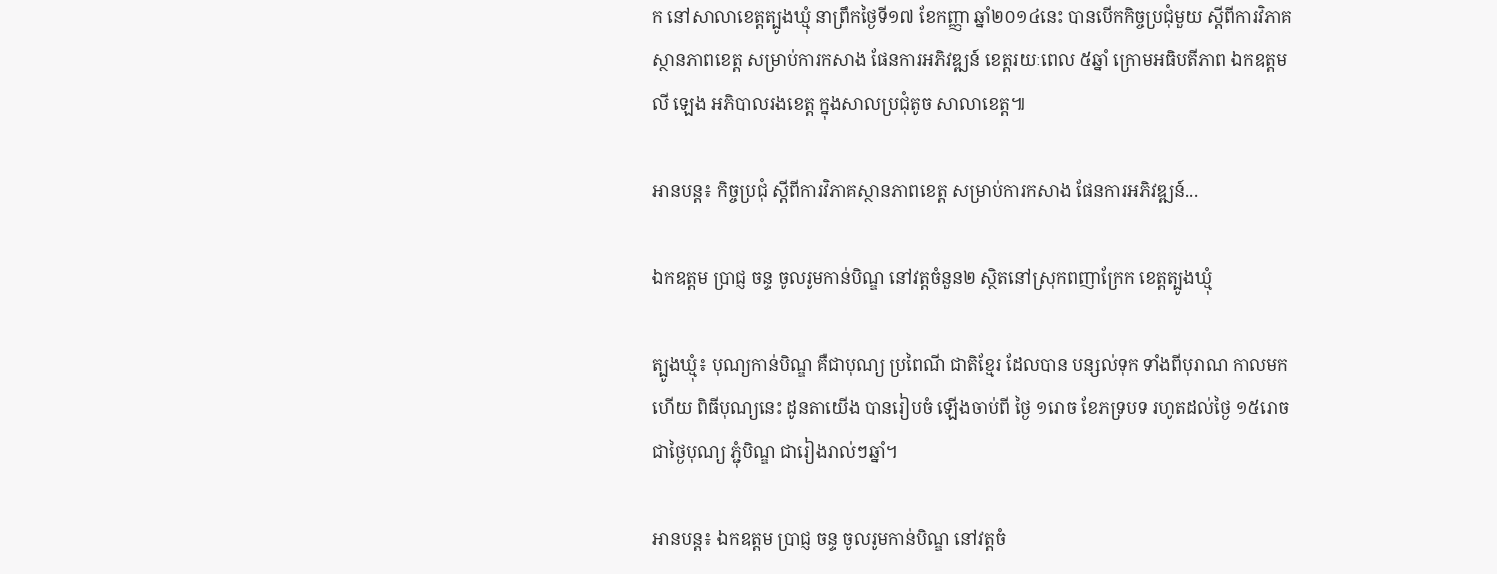ក នៅសាលាខេត្តត្បូងឃ្មុំ នាព្រឹកថ្ងៃទី១៧ ខែកញ្ញា ឆ្នាំ២០១៤នេះ បានបេីកកិច្ចប្រជំុមួយ ស្តីពីការវិភាគស្ថានភាពខេត្ត សម្រាប់ការកសាង ផែនការអភិវឌ្ឍន៍ ខេត្តរយៈពេល ៥ឆ្នាំ ក្រោមអធិបតីភាព ឯកឧត្តម លី ឡេង អភិបាលរងខេត្ត ក្នុងសាលប្រជុំតូច សាលាខេត្ត៕

អានបន្ត៖ កិច្ចប្រជំុ ស្តីពីការវិភាគស្ថានភាពខេត្ត សម្រាប់ការកសាង ផែនការអភិវឌ្ឍន៍...

ឯកឧត្តម ប្រាជ្ញ ចន្ទ ចូលរូមកាន់បិណ្ឌ នៅវត្តចំនួន២ ស្ថិតនៅស្រុកពញាក្រែក ខេត្តត្បូងឃ្មុំ

ត្បូងឃ្មុំ៖ បុណ្យកាន់បិណ្ឌ គឺជាបុណ្យ ប្រពៃណី ជាតិខែ្មរ ដែលបាន បន្សល់ទុក ទាំងពីបុរាណ កាលមកហើយ ពិធីបុណ្យនេះ ដូនតាយើង បានរៀបចំ ឡើងចាប់ពី ថ្ងៃ ១រោច ខែភទ្របទ រហូតដល់ថ្ងៃ ១៥រោច ជាថ្ងៃបុណ្យ ភ្ជុំបិណ្ឌ ជារៀងរាល់ៗឆ្នាំ។

អានបន្ត៖ ឯកឧត្តម ប្រាជ្ញ ចន្ទ ចូលរូមកាន់បិណ្ឌ នៅវត្តចំ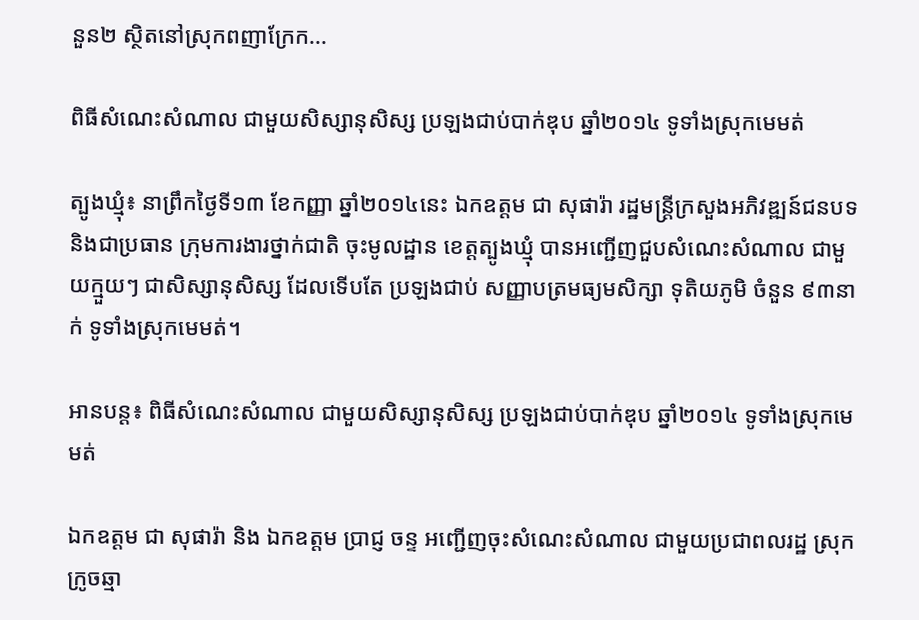នួន២ ស្ថិតនៅស្រុកពញាក្រែក...

ពិធីសំណេះសំណាល ជាមួយសិស្សានុសិស្ស ប្រឡងជាប់បាក់ឌុប ឆ្នាំ២០១៤ ទូទាំងស្រុកមេមត់

ត្បូងឃ្មុំ៖ នាព្រឹកថ្ងៃទី១៣ ខែកញ្ញា ឆ្នាំ២០១៤នេះ ឯកឧត្តម ជា សុផារ៉ា រដ្ឋមន្រ្តីក្រសួងអភិវឌ្ឍន៍ជនបទ និងជាប្រធាន ក្រុមការងារថ្នាក់ជាតិ ចុះមូលដ្ឋាន ខេត្តត្បូងឃ្មុំ បានអញ្ជើញជួបសំណេះសំណាល ជាមួយក្មួយៗ ជាសិស្សានុសិស្ស ដែលទើបតែ ប្រឡងជាប់ សញ្ញាបត្រមធ្យមសិក្សា ទុតិយភូមិ ចំនួន ៩៣នាក់ ទូទាំងស្រុកមេមត់។

អានបន្ត៖ ពិធីសំណេះសំណាល ជាមួយសិស្សានុសិស្ស ប្រឡងជាប់បាក់ឌុប ឆ្នាំ២០១៤ ទូទាំងស្រុកមេមត់

ឯកឧត្តម ជា សុផារ៉ា និង ឯកឧត្តម ប្រាជ្ញ ចន្ទ អញ្ជើញចុះសំណេះសំណាល ជាមួយប្រជាពលរដ្ឋ ស្រុកក្រូចឆ្មា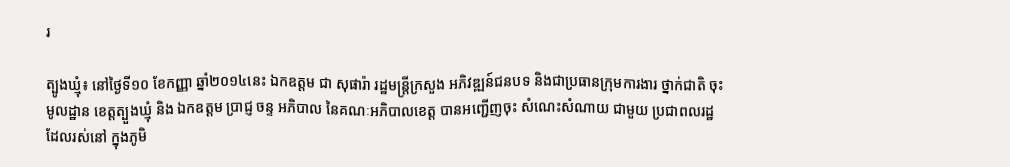រ

ត្បូងឃ្មុំ៖ នៅថ្ងៃទី១០ ខែកញ្ញា ឆ្នាំ២០១៤នេះ ឯកឧត្តម ជា សុផារ៉ា រដ្ឋមន្រ្តីក្រសួង អភិវឌ្ឍន៍ជនបទ និងជាប្រធានក្រុមការងារ ថ្នាក់ជាតិ ចុះមូលដ្ឋាន ខេត្តត្បួងឃ្មុំ និង ឯកឧត្តម ប្រាជ្ញ ចន្ទ អភិបាល នៃគណៈអភិបាលខេត្ត បានអញ្ជើញចុះ សំណេះសំណាយ ជាមួយ ប្រជាពលរដ្ឋ ដែលរស់នៅ ក្នុងភូមិ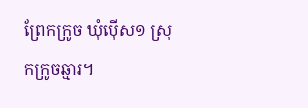ព្រែកក្រូច ឃុំប៉ើស១ ស្រុកក្រូចឆ្មារ។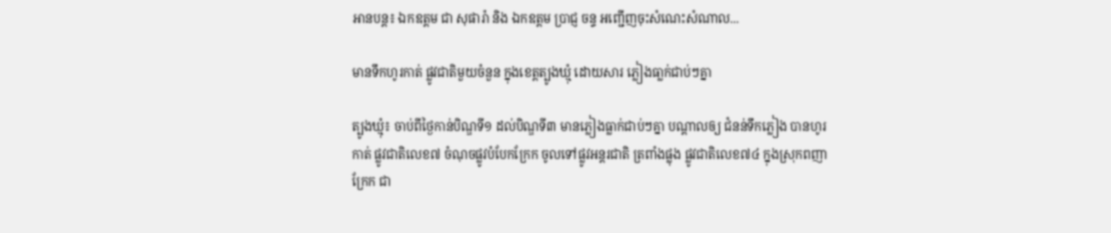អានបន្ត៖ ឯកឧត្តម ជា សុផារ៉ា និង ឯកឧត្តម ប្រាជ្ញ ចន្ទ អញ្ជើញចុះសំណេះសំណាល...

មានទឹកហូរកាត់ ផ្លូវជាតិមួយចំនួន ក្នុងខេត្តត្បូងឃ្មុំ ដោយសារ ភ្លៀងធា្លក់ជាប់ៗគ្នា

ត្បូងឃ្មុំ៖ ចាប់ពីថ្ងៃកាន់បិណ្ឌទី១ ដល់បិណ្ឌទី៣ មានភ្លៀងធ្លាក់ជាប់ៗគ្នា បណ្តាលឲ្យ ជំនន់ទឹកភ្លៀង បានហូរកាត់ ផ្លូវជាតិលេខ៧ ចំណុចផ្លូវបំបែកក្រែក ចូលទៅផ្លូវអន្តរជាតិ ត្រពាំងផ្លុង ផ្លូវជាតិលេខ៧៤ ក្នុងស្រុកពញាក្រែក ជា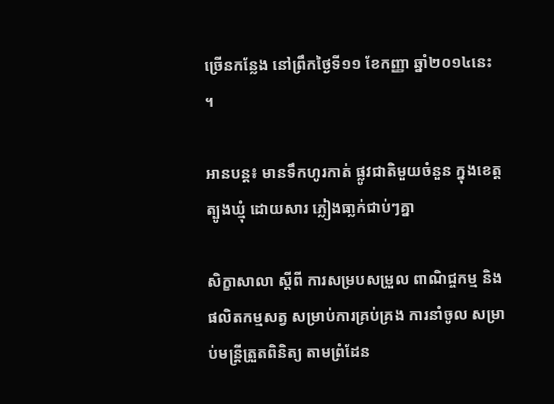ច្រើនកន្លែង នៅព្រឹកថ្ងៃទី១១ ខែកញ្ញា ឆ្នាំ២០១៤នេះ ។

អានបន្ត៖ មានទឹកហូរកាត់ ផ្លូវជាតិមួយចំនួន ក្នុងខេត្តត្បូងឃ្មុំ ដោយសារ ភ្លៀងធា្លក់ជាប់ៗគ្នា

សិក្ខាសាលា ស្តីពី ការសម្របសម្រួល ពាណិជ្ចកម្ម និងផលិតកម្មសត្វ សម្រាប់ការគ្រប់គ្រង ការនាំចូល សម្រាប់មន្ត្រីត្រួតពិនិត្យ តាមព្រំដែន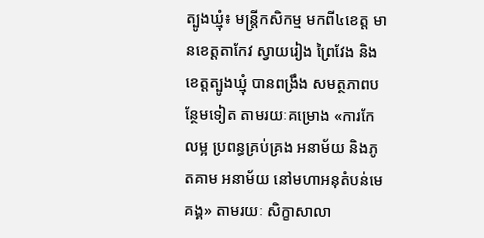ត្បូងឃ្មុំ៖ មន្ត្រីកសិកម្ម មកពី៤ខេត្ត មានខេត្តតាកែវ ស្វាយរៀង ព្រៃវែង និងខេត្តត្បូងឃ្មុំ បានពង្រឹង សមត្ថភាពបន្ថែមទៀត តាមរយៈគម្រោង «ការកែលម្អ ប្រពន្ធគ្រប់គ្រង អនាម័យ និងភូតគាម អនាម័យ នៅមហាអនុតំបន់មេគង្គ» តាមរយៈ សិក្ខាសាលា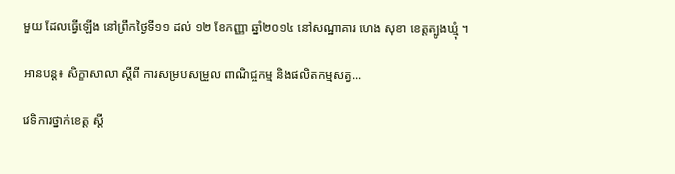មួយ ដែលធ្វើឡើង នៅព្រឹកថ្ងៃទី១១ ដល់ ១២ ខែកញ្ញា ឆ្នាំ២០១៤ នៅសណ្ឋាគារ ហេង សុខា ខេត្តត្បូងឃ្មុំ ។

អានបន្ត៖ សិក្ខាសាលា ស្តីពី ការសម្របសម្រួល ពាណិជ្ចកម្ម និងផលិតកម្មសត្វ...

វេទិការថ្នាក់ខេត្ត ស្តី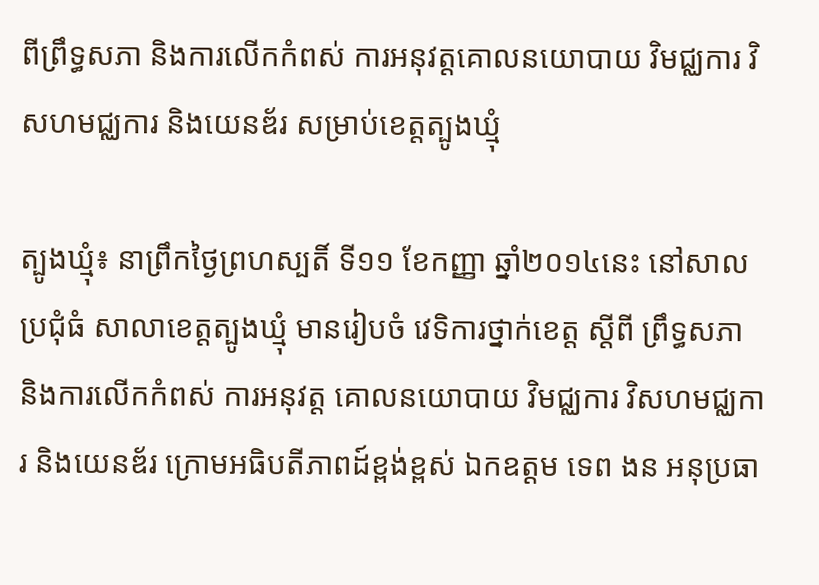ពីព្រឹទ្ធសភា និងការលើកកំពស់ ការអនុវត្តគោលនយោបាយ វិមជ្ឈការ វិសហមជ្ឈការ និងយេនឌ័រ សម្រាប់ខេត្តត្បូងឃ្មុំ

ត្បូងឃ្មុំ៖ នាព្រឹកថ្ងៃព្រហស្បតិ៍ ទី១១ ខែកញ្ញា ឆ្នាំ២០១៤នេះ នៅសាលប្រជុំធំ សាលាខេត្តត្បូងឃ្មុំ មានរៀបចំ វេទិការថ្នាក់ខេត្ត ស្តីពី ព្រឹទ្ធសភា និងការលើកកំពស់ ការអនុវត្ត គោលនយោបាយ វិមជ្ឈការ វិសហមជ្ឈការ និងយេនឌ័រ ក្រោមអធិបតីភាពដ៍ខ្ពង់ខ្ពស់ ឯកឧត្តម ទេព ងន អនុប្រធា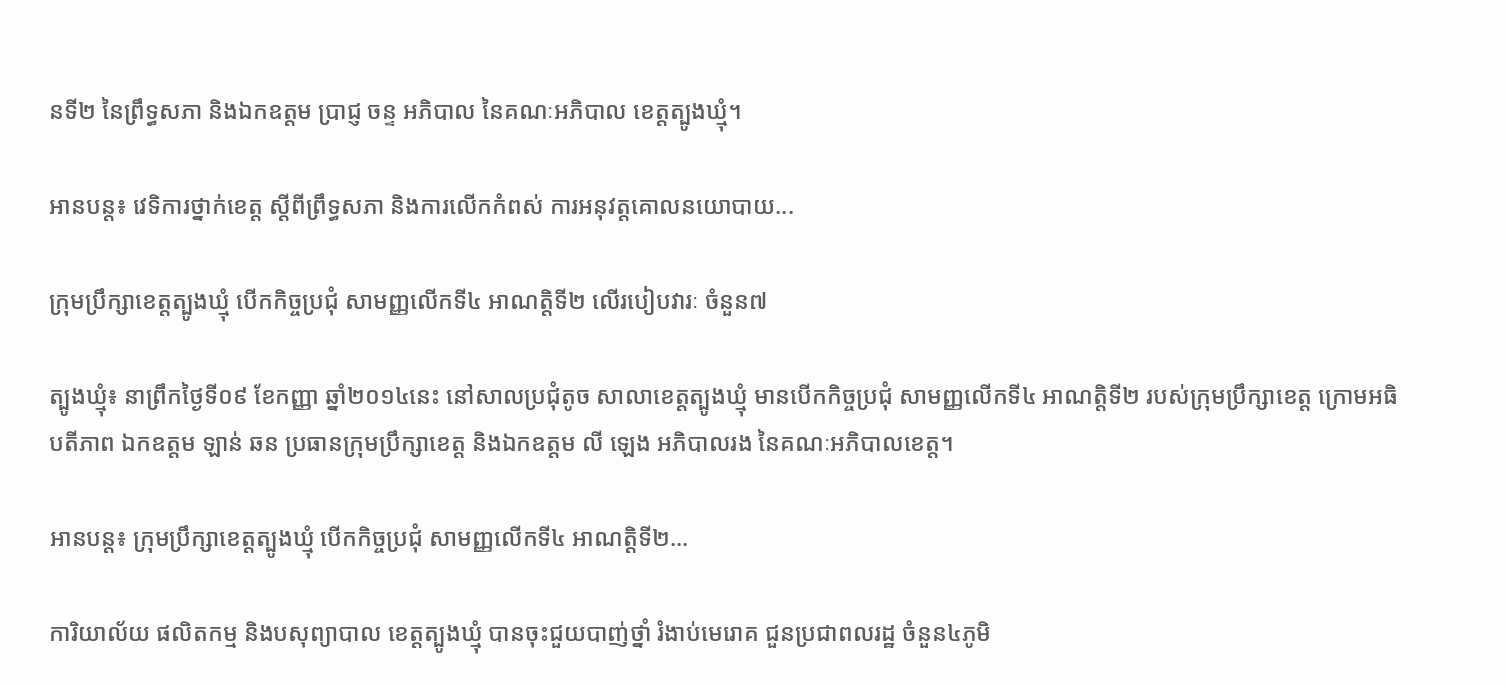នទី២ នៃព្រឹទ្ធសភា និងឯកឧត្តម ប្រាជ្ញ ចន្ទ អភិបាល នៃគណៈអភិបាល ខេត្តត្បូងឃ្មុំ។

អានបន្ត៖ វេទិការថ្នាក់ខេត្ត ស្តីពីព្រឹទ្ធសភា និងការលើកកំពស់ ការអនុវត្តគោលនយោបាយ...

ក្រុមប្រឹក្សាខេត្តត្បូងឃ្មុំ បើកកិច្ចប្រជុំ សាមញ្ញលើកទី៤ អាណត្តិទី២ លើរបៀបវារៈ ចំនួន៧

ត្បូងឃ្មុំ៖ នាព្រឹកថ្ងៃទី០៩ ខែកញ្ញា ឆ្នាំ២០១៤នេះ នៅសាលប្រជុំតូច សាលាខេត្តត្បូងឃ្មុំ មានបើកកិច្ចប្រជុំ សាមញ្ញលើកទី៤ អាណត្តិទី២ របស់ក្រុមប្រឹក្សាខេត្ត ក្រោមអធិបតីភាព ឯកឧត្តម ឡាន់ ឆន ប្រធានក្រុមប្រឹក្សាខេត្ត និងឯកឧត្តម លី ឡេង អភិបាលរង នៃគណៈអភិបាលខេត្ត។

អានបន្ត៖ ក្រុមប្រឹក្សាខេត្តត្បូងឃ្មុំ បើកកិច្ចប្រជុំ សាមញ្ញលើកទី៤ អាណត្តិទី២...

ការិយាល័យ ផលិតកម្ម និងបសុព្យាបាល ខេត្តត្បូងឃ្មុំ បានចុះជួយបាញ់ថ្នាំ រំងាប់មេរោគ ជួនប្រជាពលរដ្ឋ ចំនួន៤ភូមិ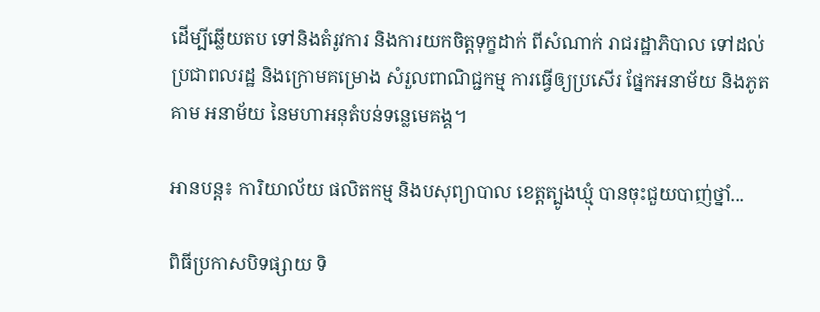ដើម្បីឆ្លើយតប ទៅនិងតំរូវការ និងការយកចិត្តទុក្ខដាក់ ពីសំណាក់ រាជរដ្ឋាភិបាល ទៅដល់ ប្រជាពលរដ្ឋ និងក្រោមគម្រោង សំរួលពាណិជ្ជកម្ម ការធ្វើឲ្យប្រសើរ ផ្នែកអនាម័យ និងភូតគាម អនាម័យ នៃមហាអនុតំបន់ទន្លេមេគង្គ។

អានបន្ត៖ ការិយាល័យ ផលិតកម្ម និងបសុព្យាបាល ខេត្តត្បូងឃ្មុំ បានចុះជួយបាញ់ថ្នាំ...

ពិធីប្រកាសបិទផ្សាយ ទិ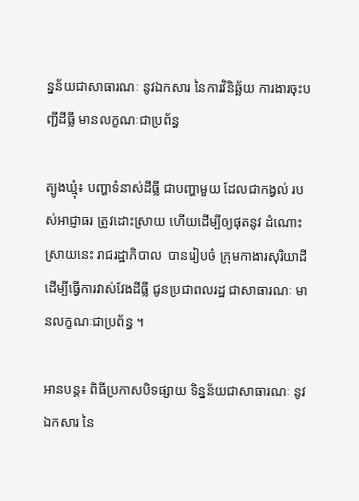ន្នន័យជាសាធារណៈ នូវឯកសារ នៃការវិនិឆ្ឆ័យ ការងារចុះបញ្ជីដីធ្លី មានលក្ខណៈជាប្រព័ន្ធ

ត្បូងឃ្មុំ៖ បញ្ហាទំនាស់ដីធ្លី ជាបញ្ហាមួយ ដែលជាកង្វល់ របស់អាជ្ញាធរ ត្រូវដោះស្រាយ ហើយដើម្បីឲ្យផុតនូវ ដំណោះស្រាយនេះ រាជរដ្ឋាភិបាល  បានរៀបចំ ក្រុមកាងារសុរិយាដី ដើម្បីធ្វើការវាស់វែងដីធ្លី ជូនប្រជាពលរដ្ឋ ជាសាធារណៈ មានលក្ខណៈជាប្រព័ន្ធ ។

អានបន្ត៖ ពិធីប្រកាសបិទផ្សាយ ទិន្នន័យជាសាធារណៈ នូវឯកសារ នៃ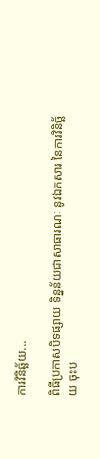ការវិនិឆ្ឆ័យ...

ពិធីប្រកាសបិទផ្សាយ ទិន្នន័យជាសាធារណៈ នូវឯកសារ នៃការវិនិច្ឆ័យ ចុះប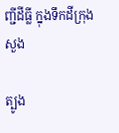ញ្ជីដីធ្លី ក្នុងទឹកដីក្រុងសួង

ត្បូង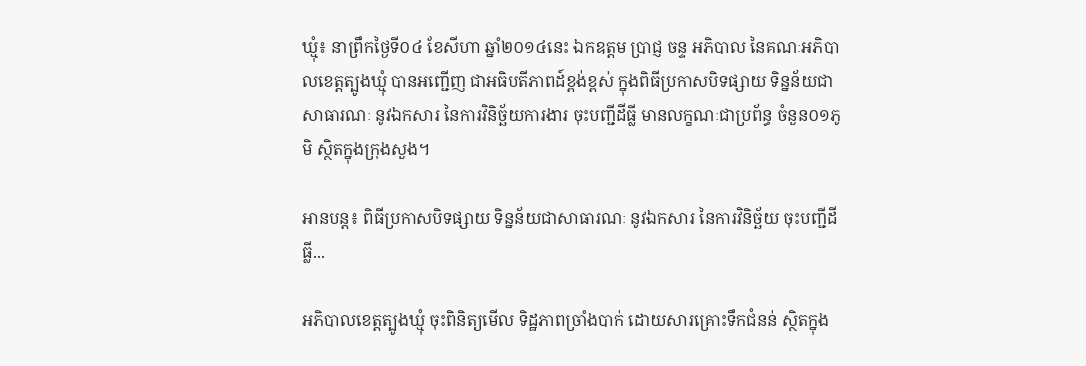ឃ្មុំ៖ នាព្រឹកថ្ងៃទី០៤ ខែសីហា ឆ្នាំ២០១៤នេះ ឯកឧត្តម ប្រាជ្ញ ចន្ទ អភិបាល នៃគណៈអភិបាលខេត្តត្បូងឃ្មុំ បានអញ្ជើញ ជាអធិបតីភាពដ៍ខ្ពង់ខ្ពស់ ក្នុងពិធីប្រកាសបិទផ្សាយ ទិន្នន័យជាសាធារណៈ នូវឯកសារ នៃការវិនិច្ឆ័យការងារ ចុះបញ្ជីដីធ្លី មានលក្ខណៈជាប្រព័ន្ធ ចំនួន០១ភូមិ ស្ថិតក្នុងក្រុងសួង។

អានបន្ត៖ ពិធីប្រកាសបិទផ្សាយ ទិន្នន័យជាសាធារណៈ នូវឯកសារ នៃការវិនិច្ឆ័យ ចុះបញ្ជីដីធ្លី...

អភិបាលខេត្តត្បូងឃ្មុំ ចុះពិនិត្យមើល ទិដ្ឋភាពច្រាំងបាក់ ដោយសារគ្រោះទឹកជំនន់ ស្ថិតក្នុង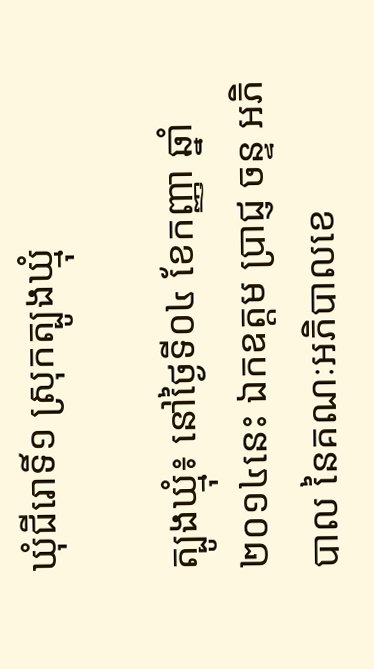ឃុំជីរោទិ៍១ ស្រុកត្បូងឃ្មុំ

ត្បូងឃ្មុំ៖ នៅថ្ងៃទី០៤ ខែកញ្ញា ឆ្នាំ២០១៤នេះ ឯកឧត្តម ប្រាជ្ញ ចន្ទ អភិបាល នៃគណៈអភិបាលខេ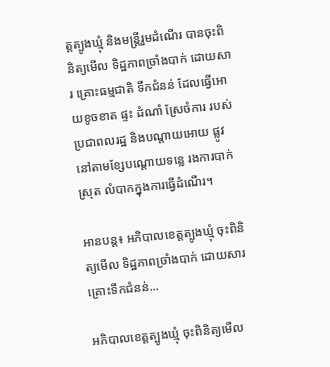ត្តត្បូងឃ្មុំ និងមន្រ្តីរួមដំណើរ បានចុះពិនិត្យមើល ទិដ្ឋភាពច្រាំងបាក់ ដោយសារ គ្រោះធម្មជាតិ ទឹកជំនន់ ដែលធ្វើអោយខូចខាត ផ្ទះ ដំណាំ ស្រែចំការ របស់ប្រជាពលរដ្ឋ និងបណ្តាយអោយ ផ្លូវនៅតាមខ្សែបណ្តោយទន្លេ រងការបាក់ស្រុត លំបាកក្នុងការធ្វើដំណើរ។

អានបន្ត៖ អភិបាលខេត្តត្បូងឃ្មុំ ចុះពិនិត្យមើល ទិដ្ឋភាពច្រាំងបាក់ ដោយសារគ្រោះទឹកជំនន់...

អភិបាលខេត្ដត្បូងឃ្មុំ ចុះពិនិត្យមើល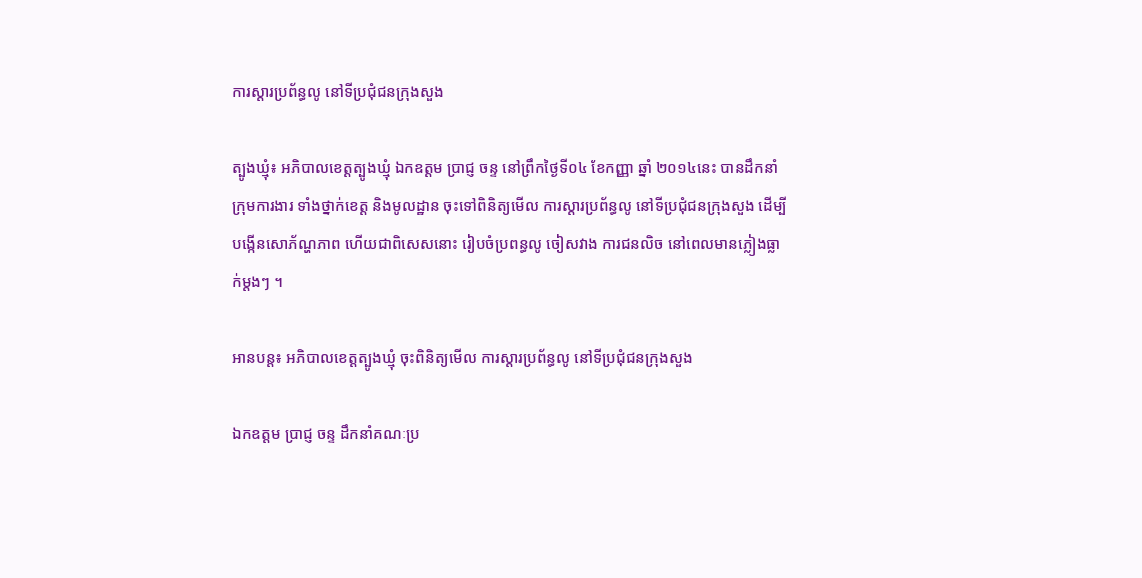ការស្ដារប្រព័ន្ធលូ នៅទីប្រជុំជនក្រុងសួង

ត្បូងឃ្មុំ៖ អភិបាលខេត្ដត្បូងឃ្មុំ ឯកឧត្តម ប្រាជ្ញ ចន្ទ នៅព្រឹកថ្ងៃទី០៤ ខែកញ្ញា ឆ្នាំ ២០១៤នេះ បានដឹកនាំក្រុមការងារ ទាំងថ្នាក់ខេត្ដ និងមូលដ្ឋាន ចុះទៅពិនិត្យមើល ការស្ដារប្រព័ន្ធលូ នៅទីប្រជុំជនក្រុងសួង ដើម្បីបង្កើនសោភ័ណ្ហភាព ហើយជាពិសេសនោះ រៀបចំប្រពន្ធលូ ចៀសវាង ការជនលិច នៅពេលមានភ្លៀងធ្លាក់ម្ដងៗ ។

អានបន្ត៖ អភិបាលខេត្ដត្បូងឃ្មុំ ចុះពិនិត្យមើល ការស្ដារប្រព័ន្ធលូ នៅទីប្រជុំជនក្រុងសួង

ឯកឧត្តម ប្រាជ្ញ ចន្ទ ដឹកនាំគណៈប្រ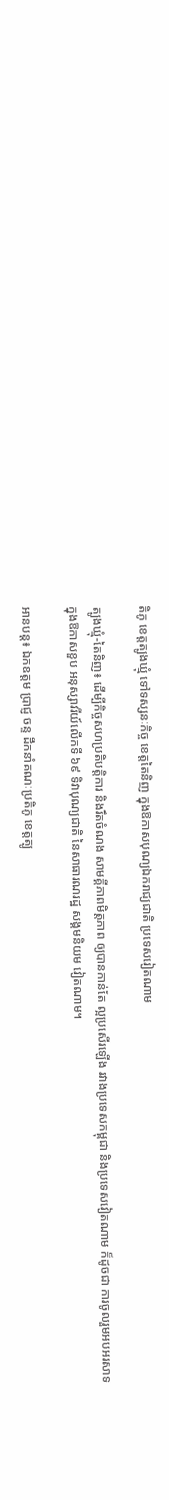តិភូ ខេត្តត្បូងឃ្មុំ ទៅទស្សនៈកិច្ច ខេត្តតៃនិញ ក្នុងឱកាសបុណ្យឯករាជ្យជាតិ ប្រទេសរៀតណាម

ត្បូងឃ្មុំ-តៃនិញ៖ ដើម្បីកិច្ចសហប្រតិបត្តិការ និងរឹតចំណង សាមគ្គីភាពមិត្តភាព ឲ្យបានកាន់តែ ល្អប្រសើរឡើង រវាងប្រទេសកម្ពុជា និងប្រទេសវៀតណាម ក៏ដូចជា ការចូលរួមអបអរសាទ ក្នុងឱកាសខួប អនុស្សាវរីយ៍លើកទី ៦៩ ទិវាបុណ្យជាតិ នៃសាធារណរដ្ឋ សង្គមនិយម វៀតណាម។

អានបន្ត៖ ឯកឧត្តម ប្រាជ្ញ ចន្ទ ដឹកនាំគណៈប្រតិភូ ខេត្តត្បូ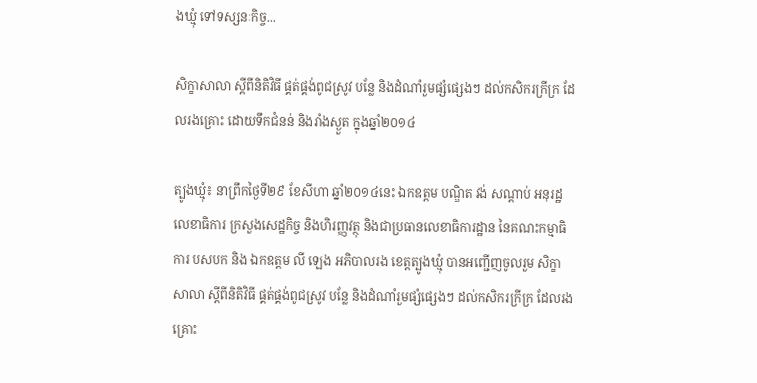ងឃ្មុំ ទៅទស្សនៈកិច្ច...

សិក្ខាសាលា ស្តីពីនិតិវិធី ផ្គត់ផ្គង់ពូជស្រូវ បន្លែ និងដំណាំរួមផ្សំផ្សេងៗ ដល់កសិករក្រីក្រ ដែលរងគ្រោះ ដោយទឹកជំនន់ និងរាំងស្ងួត ក្នុងឆ្នាំ២០១៤

ត្បូងឃ្មុំ៖ នាព្រឹកថ្ងៃទី២៩ ខែសីហា ឆ្នាំ២០១៤នេះ ឯកឧត្តម បណ្ឌិត វង់ សណ្តាប់ អនុរដ្ឋលេខាធិការ ក្រសួងសេដ្ឋកិច្ច និងហិរញ្ញវត្ថុ និងជាប្រធានលេខាធិការដ្ឋាន នៃគណះកម្មាធិការ បសបក និង ឯកឧត្តម លី ឡេង អភិបាលរង ខេត្តត្បូងឃ្មុំ បានអញ្ជើញចូលរួម សិក្ខាសាលា ស្តីពីនិតិវិធី ផ្គត់ផ្គង់ពូជស្រូវ បន្លែ និងដំណាំរួមផ្សំផ្សេងៗ ដល់កសិករក្រីក្រ ដែលរងគ្រោះ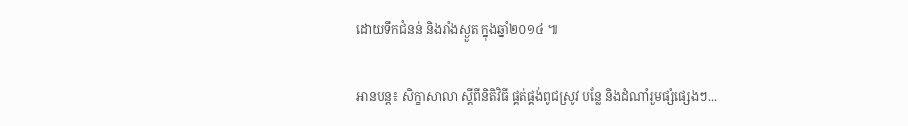ដោយទឹកជំនន់ និងរាំងស្ងួត ក្នុងឆ្នាំ២០១៤ ៕

អានបន្ត៖ សិក្ខាសាលា ស្តីពីនិតិវិធី ផ្គត់ផ្គង់ពូជស្រូវ បន្លែ និងដំណាំរួមផ្សំផ្សេងៗ...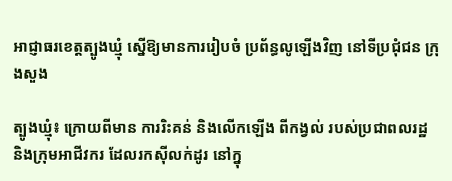អាជ្ញាធរខេត្ដត្បូងឃ្មុំ ស្នើឱ្យមានការរៀបចំ ប្រព័ន្ធលូឡើងវិញ នៅទីប្រជុំជន ក្រុងសួង

ត្បូងឃ្មុំ៖ ក្រោយពីមាន ការរិះគន់ និងលើកឡើង ពីកង្វល់ របស់ប្រជាពលរដ្ឋ និងក្រុមអាជីវករ ដែលរកស៊ីលក់ដូរ នៅក្នុ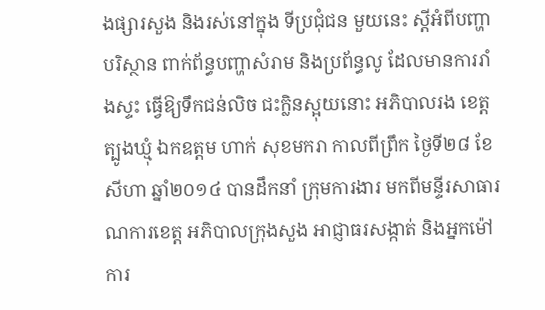ងផ្សារសួង និងរស់នៅក្នុង ទីប្រជុំជន មួយនេះ ស្ដីអំពីបញ្ហាបរិស្ថាន ពាក់ព័ន្ធបញ្ហាសំរាម និងប្រព័ន្ធលូ ដែលមានការរាំងស្ទះ ធ្វើឱ្យទឹកជន់លិច ជះក្លិនស្អុយនោះ អភិបាលរង ខេត្ដត្បូងឃ្មុំ ឯកឧត្ដម ហាក់ សុខមករា កាលពីព្រឹក ថ្ងៃទី២៨ ខែសីហា ឆ្នាំ២០១៤ បានដឹកនាំ ក្រុមការងារ មកពីមន្ទីរសាធារណការខេត្ដ អភិបាលក្រុងសួង អាជ្ញាធរសង្កាត់ និងអ្នកម៉ៅការ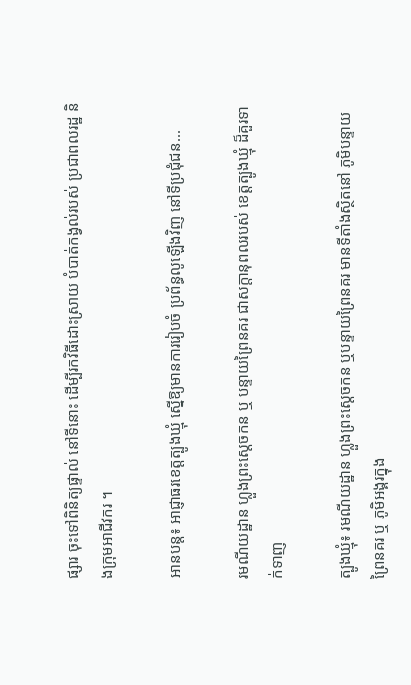ផ្សារ ចុះទៅពិនិត្យផ្ទាល់ នៅទីនោះ ដើម្បីរកវិធីដោះស្រាយ បំបាត់កង្វល់របស់ ប្រជាពលរដ្ឋ និងក្រុមអាជីវករ ។

អានបន្ត៖ អាជ្ញាធរខេត្ដត្បូងឃ្មុំ ស្នើឱ្យមានការរៀបចំ ប្រព័ន្ធលូឡើងវិញ នៅទីប្រជុំជន...

រមណីយដ្ឋាន ហ្លួងព្រះស្តេចកន ឬ បន្ទាយព្រៃនគរ ជាសក្តានុពលរបស់ ខេត្តត្បូងឃ្មុំ ដ៏គួរទាក់ទាញ

ត្បូងឃ្មុំ៖ រមណីយដ្ឋាន ហ្លួងព្រះស្ដេចកន ឬបន្ទាយព្រៃនគរ មានទីតាំងស្ថិតនៅ ភូមិបន្ទាយព្រៃនគរ ឬ ភូមិអង្គរក្នុង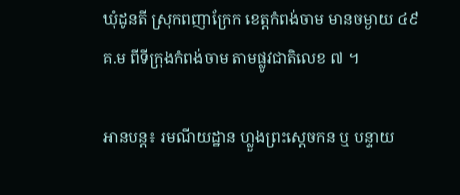ឃុំដូនតី ស្រុកពញាក្រែក ខេត្ដកំពង់ចាម មានចម្ងាយ ៤៩ គ.ម ពីទីក្រុងកំពង់ចាម តាមផ្លូវជាតិលេខ ៧ ។

អានបន្ត៖ រមណីយដ្ឋាន ហ្លួងព្រះស្តេចកន ឬ បន្ទាយ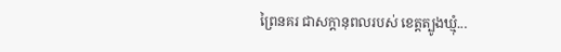ព្រៃនគរ ជាសក្តានុពលរបស់ ខេត្តត្បូងឃ្មុំ...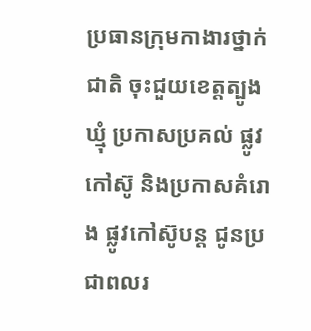ប្រធានក្រុមកាងារថ្នាក់ជាតិ ចុះជួយខេត្តត្បូងឃ្មុំ ប្រកាសប្រគល់ ផ្លូវកៅស៊ូ និងប្រកាសគំរោង ផ្លូវកៅស៊ូបន្ត ជូនប្រជាពលរ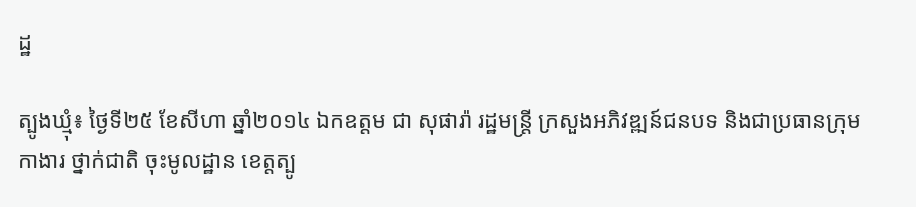ដ្ឋ

ត្បូងឃ្មុំ៖ ថ្ងៃទី២៥ ខែសីហា ឆ្នាំ២០១៤ ឯកឧត្តម ជា សុផារ៉ា រដ្ឋមន្រ្តី ក្រសួងអភិវឌ្ឍន៍ជនបទ និងជាប្រធានក្រុមកាងារ ថ្នាក់ជាតិ ចុះមូលដ្ឋាន ខេត្តត្បូ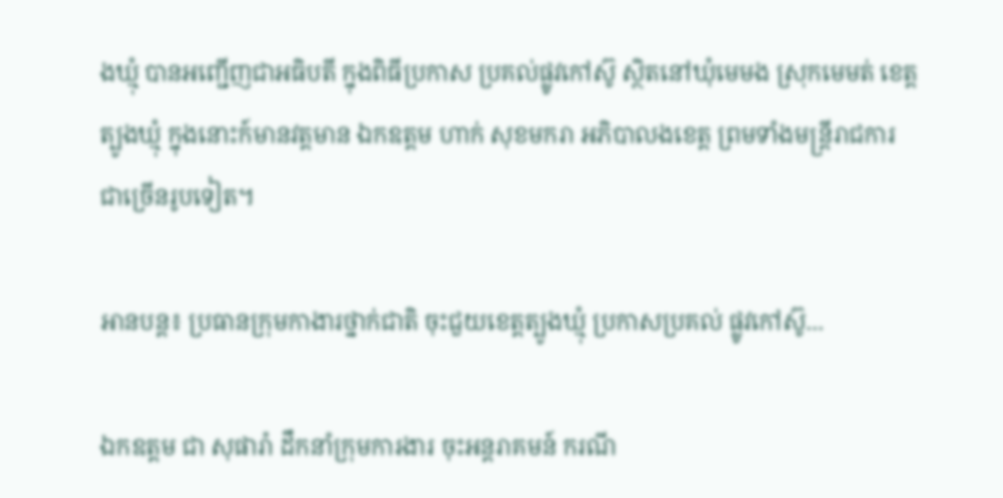ងឃ្មុំ បានអញ្ជើញជាអធិបតី ក្នុងពិធីប្រកាស ប្រគល់ផ្លូវកៅស៊ូ ស្ថិតនៅឃុំមេមង ស្រុកមេមត់ ខេត្តត្បូងឃ្មុំ ក្នុងនោះក៍មានវត្តមាន ឯកឧត្តម ហាក់ សុខមករា អភិបាលងខេត្ត ព្រមទាំងមន្រ្តីរាជការ ជាច្រើនរូបទៀត។

អានបន្ត៖ ប្រធានក្រុមកាងារថ្នាក់ជាតិ ចុះជួយខេត្តត្បូងឃ្មុំ ប្រកាសប្រគល់ ផ្លូវកៅស៊ូ...

ឯកឧត្តម ជា សុផារ៉ា ដឹកនាំក្រុមការងារ ចុះអន្តរាគមន៍ ករណី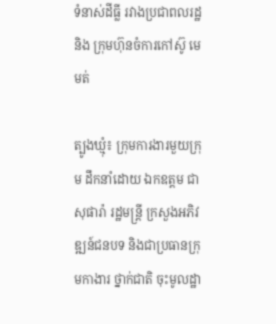ទំនាស់ដីធ្លី រវាងប្រជាពលរដ្ឋ និង ក្រុមហ៊ុនចំការកៅស៊ូ មេមត់

ត្បូងឃ្មុំ៖ ក្រុមការងារមួយក្រុម ដឹកនាំដោយ ឯកឧត្តម ជា សុផារ៉ា រដ្ឋមន្រ្តី ក្រសួងអភិវឌ្ឍន៍ជនបទ និងជាប្រធានក្រុមកាងារ ថ្នាក់ជាតិ ចុះមូលដ្ឋា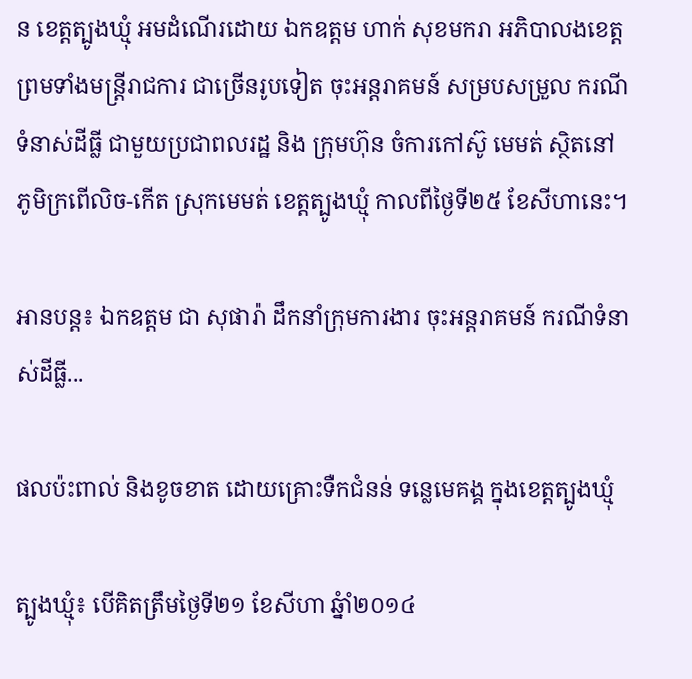ន ខេត្តត្បូងឃ្មុំ អមដំណើរដោយ ឯកឧត្តម ហាក់ សុខមករា អភិបាលងខេត្ត ព្រមទាំងមន្រ្តីរាជការ ជាច្រើនរូបទៀត ចុះអន្តរាគមន៍ សម្របសម្រួល ករណីទំនាស់ដីធ្លី ជាមួយប្រជាពលរដ្ឋ និង ក្រុមហ៊ុន ចំការកៅស៊ូ មេមត់ ស្ថិតនៅ ភូមិក្រពើលិច-កើត ស្រុកមេមត់ ខេត្តត្បូងឃ្មុំ កាលពីថ្ងៃទី២៥ ខែសីហានេះ។

អានបន្ត៖ ឯកឧត្តម ជា សុផារ៉ា ដឹកនាំក្រុមការងារ ចុះអន្តរាគមន៍ ករណីទំនាស់ដីធ្លី...

ផលប៉ះពាល់ និងខូចខាត ដោយគ្រោះទឺកជំនន់ ទន្លេមេគង្គ ក្នុងខេត្តត្បូងឃ្មុំ

ត្បូងឃ្មុំ៖ បើគិតត្រឹមថ្ងៃទី២១ ខែសីហា ឆ្នំាំ២០១៤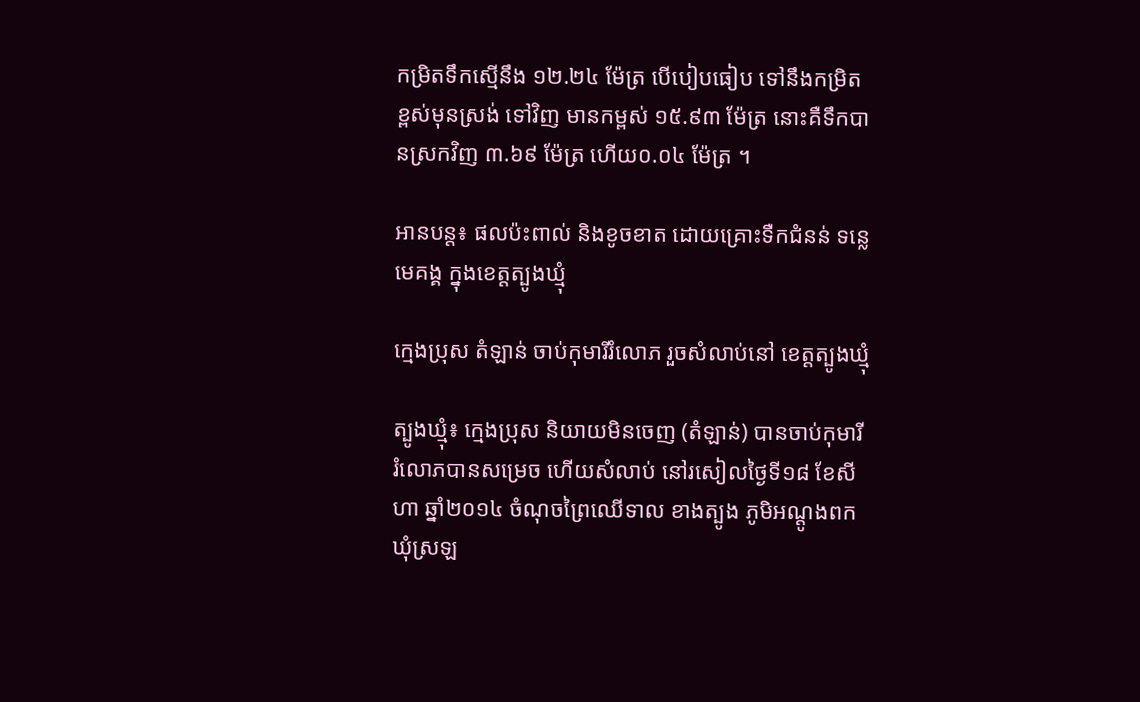កម្រិតទឹកស្មើនឹង ១២.២៤ ម៉ែត្រ បើបៀបធៀប ទៅនឹងកម្រិត ខ្ពស់មុនស្រង់ ទៅវិញ មានកម្ពស់ ១៥.៩៣ ម៉ែត្រ នោះគឺទឹកបានស្រកវិញ ៣.៦៩ ម៉ែត្រ ហើយ០.០៤ ម៉ែត្រ ។

អានបន្ត៖ ផលប៉ះពាល់ និងខូចខាត ដោយគ្រោះទឺកជំនន់ ទន្លេមេគង្គ ក្នុងខេត្តត្បូងឃ្មុំ

ក្មេងប្រុស តំឡាន់ ចាប់កុមារីរំលោភ រួចសំលាប់នៅ ខេត្តត្បូងឃ្មុំ

ត្បូងឃ្មុំ៖ ក្មេងប្រុស និយាយមិនចេញ (តំឡាន់) បានចាប់កុមារី រំលោភបានសម្រេច ហើយសំលាប់ នៅរសៀលថ្ងៃទី១៨ ខែសីហា ឆ្នាំ២០១៤ ចំណុចព្រៃឈើទាល ខាងត្បូង ភូមិអណ្តូងពក ឃុំស្រឡ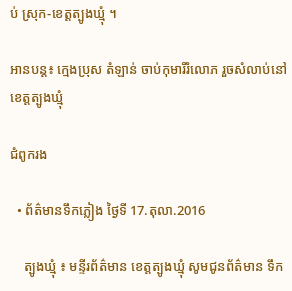ប់ ស្រុក-ខេត្តត្បូងឃ្មុំ ។

អានបន្ត៖ ក្មេងប្រុស តំឡាន់ ចាប់កុមារីរំលោភ រួចសំលាប់នៅ ខេត្តត្បូងឃ្មុំ

ជំពូករង

  • ព័ត៌មានទឹកភ្លៀង ថ្ងៃទី 17.តុលា.2016

    ត្បូងឃ្មុំ ៖ មន្ទីរព័ត៌មាន ខេត្តត្បូងឃ្មុំ សូមជូនព័ត៌មាន ទឹក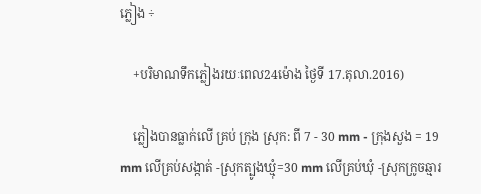ភ្លៀង ÷

    +បរិមាណទឹកភ្លៀងរយៈពេល24ម៉ោង ថ្ងៃទី 17.តុលា.2016)

    ភ្លៀងបានធ្លាក់លើ គ្រប់ ក្រុង ស្រុក: ពី 7 - 30 mm - ក្រុងសួង = 19 mm លើគ្រប់សង្កាត់ -ស្រុកត្បូងឃ្មុំ=30 mm លើគ្រប់ឃុំ -ស្រុកក្រូចឆ្មារ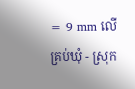= 9 mm លើគ្រប់ឃុំ - ស្រុក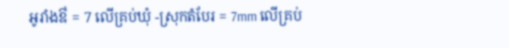អូរាំងឳ = 7 លើគ្រប់ឃុំ -ស្រុកតំបែរ = 7mm លើគ្រប់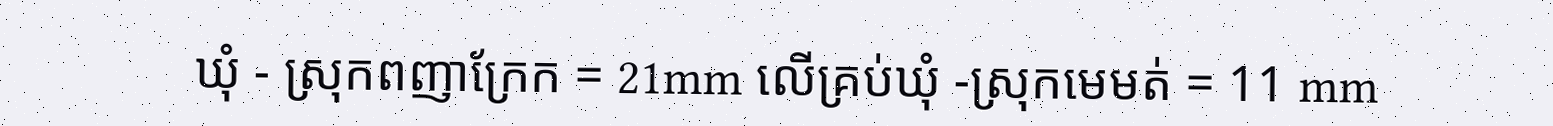ឃុំ - ស្រុកពញាក្រែក = 21mm លើគ្រប់ឃុំ -ស្រុកមេមត់ = 11 mm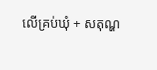លើគ្រប់ឃុំ + សតុណ្ហ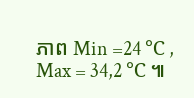ភាព Min =24 ℃ , Max = 34,2 ℃ ៕